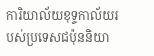ការិយាល័យខុទ្ទកាល័យរបស់ប្រទេសជប៉ុននិយា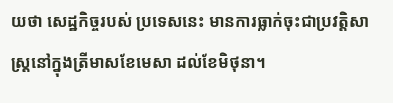យថា សេដ្ឋកិច្ចរបស់ ប្រទេសនេះ មានការធ្លាក់ចុះជាប្រវត្តិសាស្ត្រនៅក្នុងត្រីមាសខែមេសា ដល់ខែមិថុនា។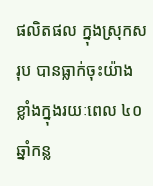ផលិតផល ក្នុងស្រុកសរុប បានធ្លាក់ចុះយ៉ាងខ្លាំងក្នុងរយៈពេល ៤០ ឆ្នាំកន្ល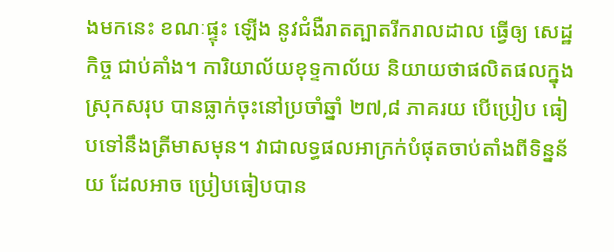ងមកនេះ ខណៈផ្ទុះ ឡើង នូវជំងឺរាតត្បាតរីករាលដាល ធ្វើឲ្យ សេដ្ឋកិច្ច ជាប់គាំង។ ការិយាល័យខុទ្ទកាល័យ និយាយថាផលិតផលក្នុងស្រុកសរុប បានធ្លាក់ចុះនៅប្រចាំឆ្នាំ ២៧,៨ ភាគរយ បើប្រៀប ធៀបទៅនឹងត្រីមាសមុន។ វាជាលទ្ធផលអាក្រក់បំផុតចាប់តាំងពីទិន្នន័យ ដែលអាច ប្រៀបធៀបបាន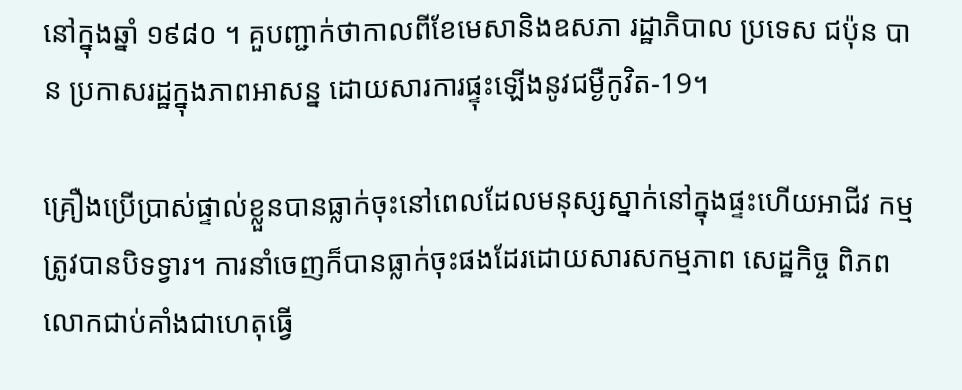នៅក្នុងឆ្នាំ ១៩៨០ ។ គួបញ្ជាក់ថាកាលពីខែមេសានិងឧសភា រដ្ឋាភិបាល ប្រទេស ជប៉ុន បាន ប្រកាសរដ្ឋក្នុងភាពអាសន្ន ដោយសារការផ្ទុះឡើងនូវជម្ងឺកូវិត-19។

គ្រឿងប្រើប្រាស់ផ្ទាល់ខ្លួនបានធ្លាក់ចុះនៅពេលដែលមនុស្សស្នាក់នៅក្នុងផ្ទះហើយអាជីវ កម្មត្រូវបានបិទទ្វារ។ ការនាំចេញក៏បានធ្លាក់ចុះផងដែរដោយសារសកម្មភាព សេដ្ឋកិច្ច ពិភពលោកជាប់គាំងជាហេតុធ្វើ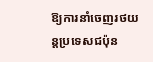ឱ្យការនាំចេញរថយន្តប្រទេសជប៉ុន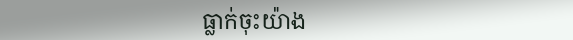ធ្លាក់ចុះយ៉ាង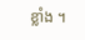ខ្លាំង ។